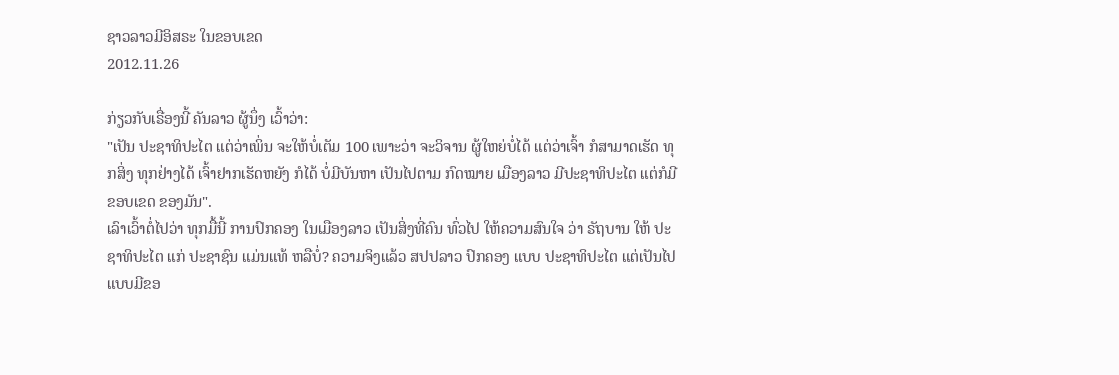ຊາວລາວມີອິສຣະ ໃນຂອບເຂດ
2012.11.26

ກ່ຽວກັບເຣື່ອງນີ້ ຄັນລາວ ຜູ້ນຶ່ງ ເວົ້າວ່າ:
"ເປັນ ປະຊາທິປະໄຕ ແຕ່ວ່າເພິ່ນ ຈະໃຫ້ບໍ່ເຕັມ 100 ເພາະວ່າ ຈະວິຈານ ຜູ້ໃຫຍ່ບໍ່ໄດ້ ແຕ່ວ່າເຈົ້າ ກໍສາມາດເຮັດ ທຸກສິ່ງ ທຸກຢ່າງໄດ້ ເຈົ້າຢາກເຮັດຫຍັງ ກໍໄດ້ ບໍ່ມີບັນຫາ ເປັນໄປຕາມ ກົດໝາຍ ເມືອງລາວ ມີປະຊາທິປະໄຕ ແຕ່ກໍມີ ຂອບເຂດ ຂອງມັນ".
ເລົາເວົ້າຕໍ່ໄປວ່າ ທຸກມື້ນີ້ ການປົກຄອງ ໃນເມືອງລາວ ເປັນສິ່ງທີ່ຄົນ ທົ່ວໄປ ໃຫ້ຄວາມສົນໃຈ ວ່າ ຣັຖບານ ໃຫ້ ປະຊາທິປະໄຕ ແກ່ ປະຊາຊົນ ແມ່ນແທ້ ຫລືບໍ່? ຄວາມຈິງແລ້ວ ສປປລາວ ປົກຄອງ ແບບ ປະຊາທິປະໄຕ ແຕ່ເປັນໄປ ແບບມີຂອ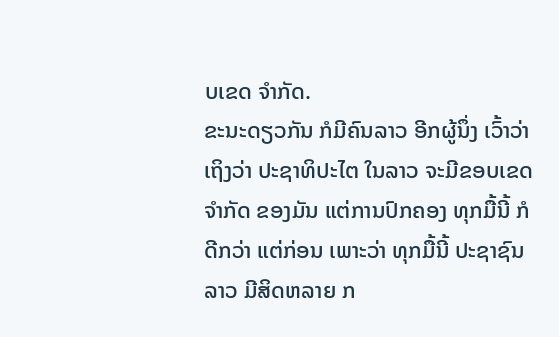ບເຂດ ຈໍາກັດ.
ຂະນະດຽວກັນ ກໍມີຄົນລາວ ອີກຜູ້ນຶ່ງ ເວົ້າວ່າ ເຖິງວ່າ ປະຊາທິປະໄຕ ໃນລາວ ຈະມີຂອບເຂດ ຈໍາກັດ ຂອງມັນ ແຕ່ການປົກຄອງ ທຸກມື້ນີ້ ກໍດີກວ່າ ແຕ່ກ່ອນ ເພາະວ່າ ທຸກມື້ນີ້ ປະຊາຊົນລາວ ມີສິດຫລາຍ ກ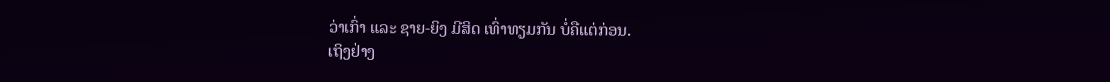ວ່າເກົ່າ ແລະ ຊາຍ-ຍິງ ມີສິດ ເທົ່າທຽມກັນ ບໍ່ຄືແຕ່ກ່ອນ.
ເຖິງຢ່າງ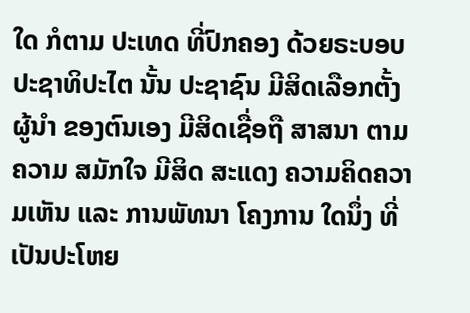ໃດ ກໍຕາມ ປະເທດ ທີ່ປົກຄອງ ດ້ວຍຣະບອບ ປະຊາທິປະໄຕ ນັ້ນ ປະຊາຊົນ ມີສິດເລືອກຕັ້ງ ຜູ້ນໍາ ຂອງຕົນເອງ ມີສິດເຊື່ອຖື ສາສນາ ຕາມຄວາມ ສມັກໃຈ ມີສິດ ສະແດງ ຄວາມຄິດຄວາມເຫັນ ແລະ ການພັທນາ ໂຄງການ ໃດນຶ່ງ ທີ່ເປັນປະໂຫຍ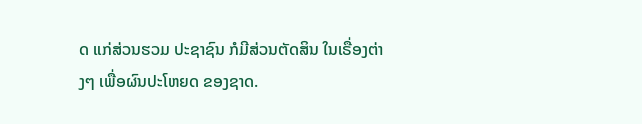ດ ແກ່ສ່ວນຮວມ ປະຊາຊົນ ກໍມີສ່ວນຕັດສິນ ໃນເຣື່ອງຕ່າງໆ ເພື່ອຜົນປະໂຫຍດ ຂອງຊາດ.